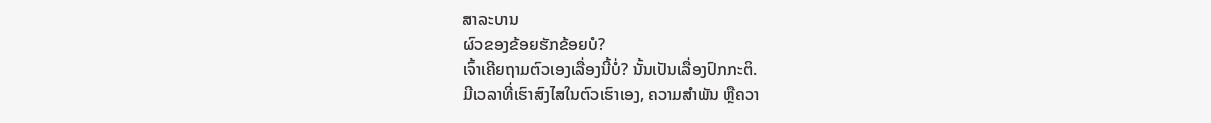ສາລະບານ
ຜົວຂອງຂ້ອຍຮັກຂ້ອຍບໍ?
ເຈົ້າເຄີຍຖາມຕົວເອງເລື່ອງນີ້ບໍ່? ນັ້ນເປັນເລື່ອງປົກກະຕິ.
ມີເວລາທີ່ເຮົາສົງໄສໃນຕົວເຮົາເອງ, ຄວາມສຳພັນ ຫຼືຄວາ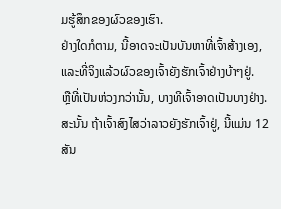ມຮູ້ສຶກຂອງຜົວຂອງເຮົາ.
ຢ່າງໃດກໍຕາມ, ນີ້ອາດຈະເປັນບັນຫາທີ່ເຈົ້າສ້າງເອງ, ແລະທີ່ຈິງແລ້ວຜົວຂອງເຈົ້າຍັງຮັກເຈົ້າຢ່າງບ້າໆຢູ່.
ຫຼືທີ່ເປັນຫ່ວງກວ່ານັ້ນ, ບາງທີເຈົ້າອາດເປັນບາງຢ່າງ.
ສະນັ້ນ ຖ້າເຈົ້າສົງໄສວ່າລາວຍັງຮັກເຈົ້າຢູ່, ນີ້ແມ່ນ 12 ສັນ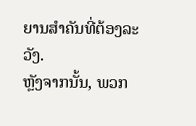ຍານສຳຄັນທີ່ຕ້ອງລະວັງ.
ຫຼັງຈາກນັ້ນ, ພວກ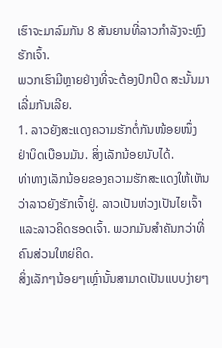ເຮົາຈະມາລົມກັນ 8 ສັນຍານທີ່ລາວກຳລັງຈະຫຼົງຮັກເຈົ້າ.
ພວກເຮົາມີຫຼາຍຢ່າງທີ່ຈະຕ້ອງປົກປິດ ສະນັ້ນມາເລີ່ມກັນເລີຍ.
1. ລາວຍັງສະແດງຄວາມຮັກຕໍ່ກັນໜ້ອຍໜຶ່ງ
ຢ່າບິດເບືອນມັນ. ສິ່ງເລັກນ້ອຍນັບໄດ້.
ທ່າທາງເລັກນ້ອຍຂອງຄວາມຮັກສະແດງໃຫ້ເຫັນວ່າລາວຍັງຮັກເຈົ້າຢູ່. ລາວເປັນຫ່ວງເປັນໄຍເຈົ້າ ແລະລາວຄິດຮອດເຈົ້າ. ພວກມັນສຳຄັນກວ່າທີ່ຄົນສ່ວນໃຫຍ່ຄິດ.
ສິ່ງເລັກໆນ້ອຍໆເຫຼົ່ານັ້ນສາມາດເປັນແບບງ່າຍໆ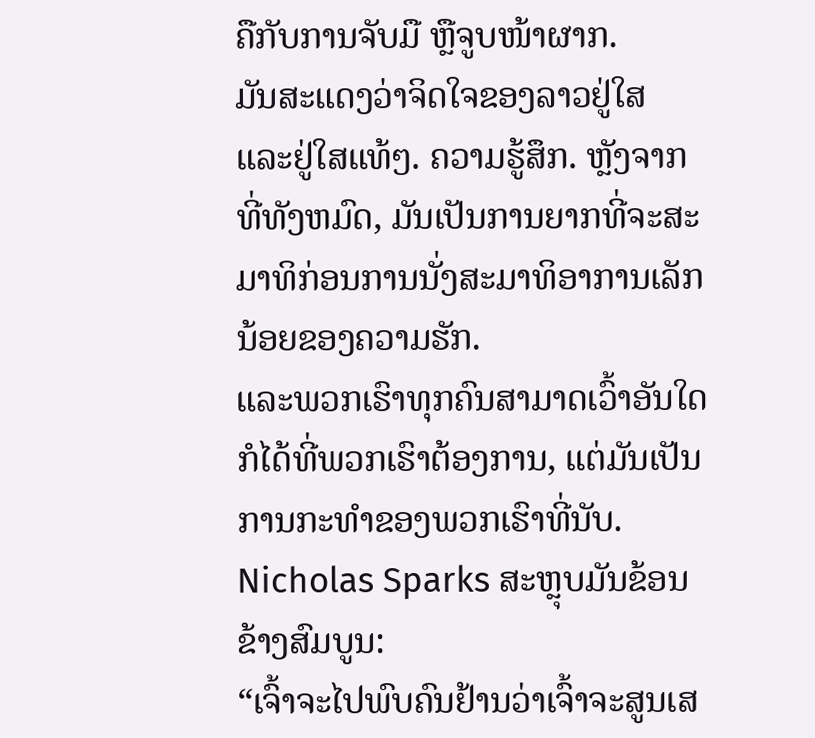ຄືກັບການຈັບມື ຫຼືຈູບໜ້າຜາກ.
ມັນສະແດງວ່າຈິດໃຈຂອງລາວຢູ່ໃສ ແລະຢູ່ໃສແທ້ໆ. ຄວາມຮູ້ສຶກ. ຫຼັງຈາກທີ່ທັງຫມົດ, ມັນເປັນການຍາກທີ່ຈະສະມາທິກ່ອນການນັ່ງສະມາທິອາການເລັກນ້ອຍຂອງຄວາມຮັກ.
ແລະພວກເຮົາທຸກຄົນສາມາດເວົ້າອັນໃດກໍໄດ້ທີ່ພວກເຮົາຕ້ອງການ, ແຕ່ມັນເປັນການກະທໍາຂອງພວກເຮົາທີ່ນັບ.
Nicholas Sparks ສະຫຼຸບມັນຂ້ອນຂ້າງສົມບູນ:
“ເຈົ້າຈະໄປພົບຄົນຢ້ານວ່າເຈົ້າຈະສູນເສ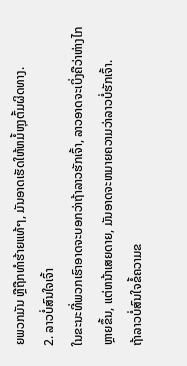ຍພວກມັນ ຫຼືຖືກທຳຮ້າຍແທ້ໆ, ມັນອາດເຮັດໃຫ້ຫມໍ້ຫຸງຕົ້ມຜິດທາງ.
2. ລາວບໍ່ສົນໃຈເຈົ້າ
ໃນຂະນະທີ່ພວກເຮົາອາດຈະບອກວ່າຖ້າລາວຮັກເຈົ້າ, ລາວອາດຈະເບິ່ງຄືວ່າຫ່າງໄກຫຼາຍຂຶ້ນ, ແຕ່ຫນ້າເສຍດາຍ, ມັນອາດຈະຫມາຍຄວາມວ່າລາວບໍ່ຮັກເຈົ້າ.
ຖ້າລາວບໍ່ສົນໃຈຂໍ້ຄວາມຂ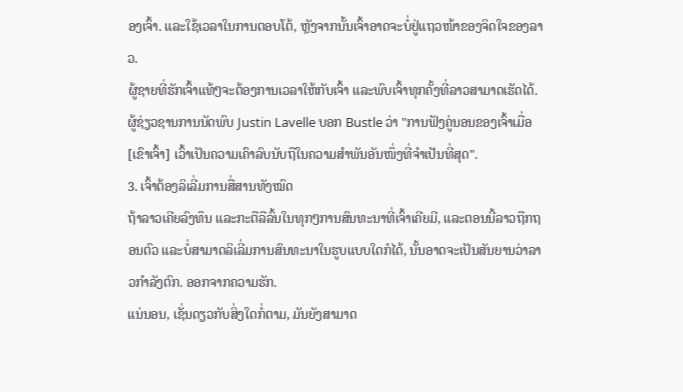ອງເຈົ້າ. ແລະໃຊ້ເວລາໃນການຕອບໂຕ້, ຫຼັງຈາກນັ້ນເຈົ້າອາດຈະບໍ່ຢູ່ແຖວໜ້າຂອງຈິດໃຈຂອງລາວ.
ຜູ້ຊາຍທີ່ຮັກເຈົ້າແທ້ໆຈະຕ້ອງການເວລາໃຫ້ກັບເຈົ້າ ແລະພົບເຈົ້າທຸກຄັ້ງທີ່ລາວສາມາດເຮັດໄດ້.
ຜູ້ຊ່ຽວຊານການນັດພົບ Justin Lavelle ບອກ Bustle ວ່າ "ການຟັງຄູ່ນອນຂອງເຈົ້າເມື່ອ [ເຂົາເຈົ້າ] ເວົ້າເປັນຄວາມເຄົາລົບນັບຖືໃນຄວາມສຳພັນອັນໜຶ່ງທີ່ຈຳເປັນທີ່ສຸດ".
3. ເຈົ້າຕ້ອງລິເລີ່ມການສື່ສານທັງໝົດ
ຖ້າລາວເຄີຍລົງທຶນ ແລະກະຕືລືລົ້ນໃນທຸກໆການສົນທະນາທີ່ເຈົ້າເຄີຍມີ, ແລະຕອນນີ້ລາວຖືກຖອນຕົວ ແລະບໍ່ສາມາດລິເລີ່ມການສົນທະນາໃນຮູບແບບໃດກໍໄດ້, ນັ້ນອາດຈະເປັນສັນຍານວ່າລາວກຳລັງຕົກ. ອອກຈາກຄວາມຮັກ.
ແນ່ນອນ, ເຊັ່ນດຽວກັບສິ່ງໃດກໍ່ຕາມ, ມັນຍັງສາມາດ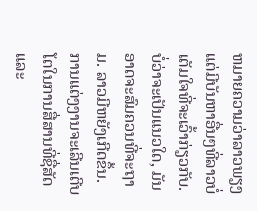ຫມາຍຄວາມວ່າລາວພຽງແຕ່ມີບັນຫາອື່ນໆທີ່ລາວບໍ່ເຕັມໃຈທີ່ຈະເວົ້າກ່ຽວກັບ.
ບໍ່ວ່າຈະເປັນແນວໃດ, ມັນອາດຈະສົມຄວນທີ່ຈະຖາມ. ລາວມີຫຍັງເກີດຂຶ້ນ. ການແຕ່ງງານຈະເລີນເຕີບໂຕໃນການສື່ສານທີ່ຊື່ສັດ ແລະ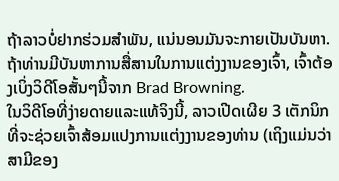ຖ້າລາວບໍ່ຢາກຮ່ວມສຳພັນ, ແນ່ນອນມັນຈະກາຍເປັນບັນຫາ.
ຖ້າທ່ານມີບັນຫາການສື່ສານໃນການແຕ່ງງານຂອງເຈົ້າ, ເຈົ້າຕ້ອງເບິ່ງວິດີໂອສັ້ນໆນີ້ຈາກ Brad Browning.
ໃນວິດີໂອທີ່ງ່າຍດາຍແລະແທ້ຈິງນີ້, ລາວເປີດເຜີຍ 3 ເຕັກນິກທີ່ຈະຊ່ວຍເຈົ້າສ້ອມແປງການແຕ່ງງານຂອງທ່ານ (ເຖິງແມ່ນວ່າສາມີຂອງ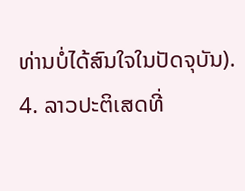ທ່ານບໍ່ໄດ້ສົນໃຈໃນປັດຈຸບັນ).
4. ລາວປະຕິເສດທີ່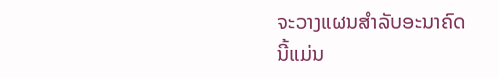ຈະວາງແຜນສໍາລັບອະນາຄົດ
ນີ້ແມ່ນ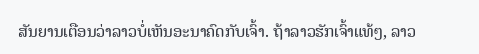ສັນຍານເຕືອນວ່າລາວບໍ່ເຫັນອະນາຄົດກັບເຈົ້າ. ຖ້າລາວຮັກເຈົ້າແທ້ໆ, ລາວ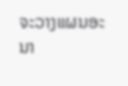ຈະວາງແຜນອະນາ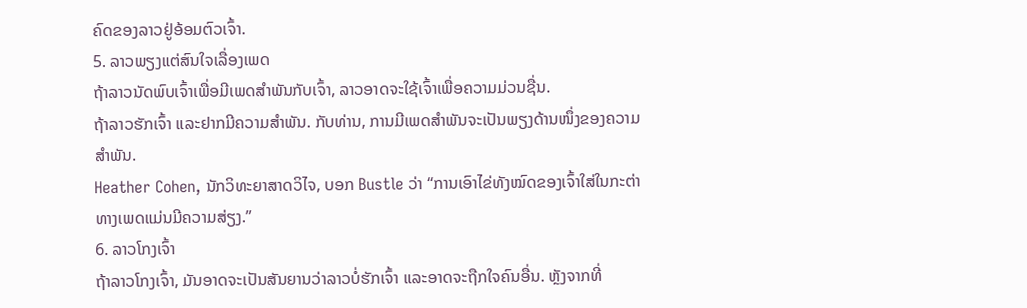ຄົດຂອງລາວຢູ່ອ້ອມຕົວເຈົ້າ.
5. ລາວພຽງແຕ່ສົນໃຈເລື່ອງເພດ
ຖ້າລາວນັດພົບເຈົ້າເພື່ອມີເພດສຳພັນກັບເຈົ້າ, ລາວອາດຈະໃຊ້ເຈົ້າເພື່ອຄວາມມ່ວນຊື່ນ.
ຖ້າລາວຮັກເຈົ້າ ແລະຢາກມີຄວາມສໍາພັນ. ກັບທ່ານ, ການມີເພດສຳພັນຈະເປັນພຽງດ້ານໜຶ່ງຂອງຄວາມສຳພັນ.
Heather Cohen, ນັກວິທະຍາສາດວິໄຈ, ບອກ Bustle ວ່າ “ການເອົາໄຂ່ທັງໝົດຂອງເຈົ້າໃສ່ໃນກະຕ່າທາງເພດແມ່ນມີຄວາມສ່ຽງ.”
6. ລາວໂກງເຈົ້າ
ຖ້າລາວໂກງເຈົ້າ, ມັນອາດຈະເປັນສັນຍານວ່າລາວບໍ່ຮັກເຈົ້າ ແລະອາດຈະຖືກໃຈຄົນອື່ນ. ຫຼັງຈາກທີ່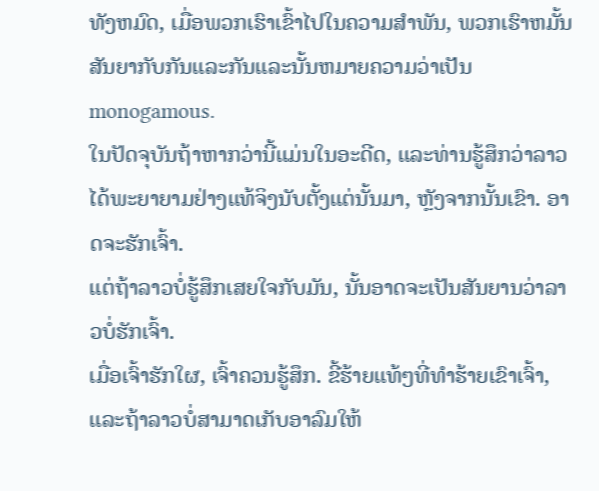ທັງຫມົດ, ເມື່ອພວກເຮົາເຂົ້າໄປໃນຄວາມສໍາພັນ, ພວກເຮົາຫມັ້ນສັນຍາກັບກັນແລະກັນແລະນັ້ນຫມາຍຄວາມວ່າເປັນ monogamous.
ໃນປັດຈຸບັນຖ້າຫາກວ່ານີ້ແມ່ນໃນອະດີດ, ແລະທ່ານຮູ້ສຶກວ່າລາວໄດ້ພະຍາຍາມຢ່າງແທ້ຈິງນັບຕັ້ງແຕ່ນັ້ນມາ, ຫຼັງຈາກນັ້ນເຂົາ. ອາດຈະຮັກເຈົ້າ.
ແຕ່ຖ້າລາວບໍ່ຮູ້ສຶກເສຍໃຈກັບມັນ, ນັ້ນອາດຈະເປັນສັນຍານວ່າລາວບໍ່ຮັກເຈົ້າ.
ເມື່ອເຈົ້າຮັກໃຜ, ເຈົ້າຄວນຮູ້ສຶກ. ຂີ້ຮ້າຍແທ້ໆທີ່ທຳຮ້າຍເຂົາເຈົ້າ, ແລະຖ້າລາວບໍ່ສາມາດເກັບອາລົມໃຫ້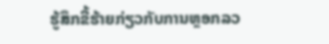ຮູ້ສຶກຂີ້ຮ້າຍກ່ຽວກັບການຫຼອກລວ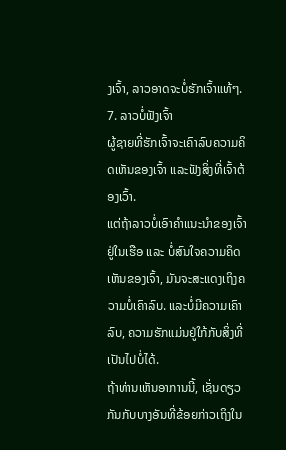ງເຈົ້າ, ລາວອາດຈະບໍ່ຮັກເຈົ້າແທ້ໆ.
7. ລາວບໍ່ຟັງເຈົ້າ
ຜູ້ຊາຍທີ່ຮັກເຈົ້າຈະເຄົາລົບຄວາມຄິດເຫັນຂອງເຈົ້າ ແລະຟັງສິ່ງທີ່ເຈົ້າຕ້ອງເວົ້າ.
ແຕ່ຖ້າລາວບໍ່ເອົາຄຳແນະນຳຂອງເຈົ້າຢູ່ໃນເຮືອ ແລະ ບໍ່ສົນໃຈຄວາມຄິດເຫັນຂອງເຈົ້າ, ມັນຈະສະແດງເຖິງຄວາມບໍ່ເຄົາລົບ. ແລະບໍ່ມີຄວາມເຄົາລົບ, ຄວາມຮັກແມ່ນຢູ່ໃກ້ກັບສິ່ງທີ່ເປັນໄປບໍ່ໄດ້.
ຖ້າທ່ານເຫັນອາການນີ້, ເຊັ່ນດຽວກັນກັບບາງອັນທີ່ຂ້ອຍກ່າວເຖິງໃນ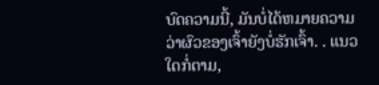ບົດຄວາມນີ້, ມັນບໍ່ໄດ້ຫມາຍຄວາມວ່າຜົວຂອງເຈົ້າຍັງບໍ່ຮັກເຈົ້າ. . ແນວໃດກໍ່ຕາມ,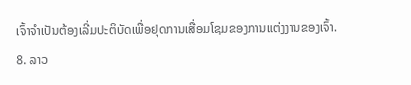ເຈົ້າຈໍາເປັນຕ້ອງເລີ່ມປະຕິບັດເພື່ອຢຸດການເສື່ອມໂຊມຂອງການແຕ່ງງານຂອງເຈົ້າ.
8. ລາວ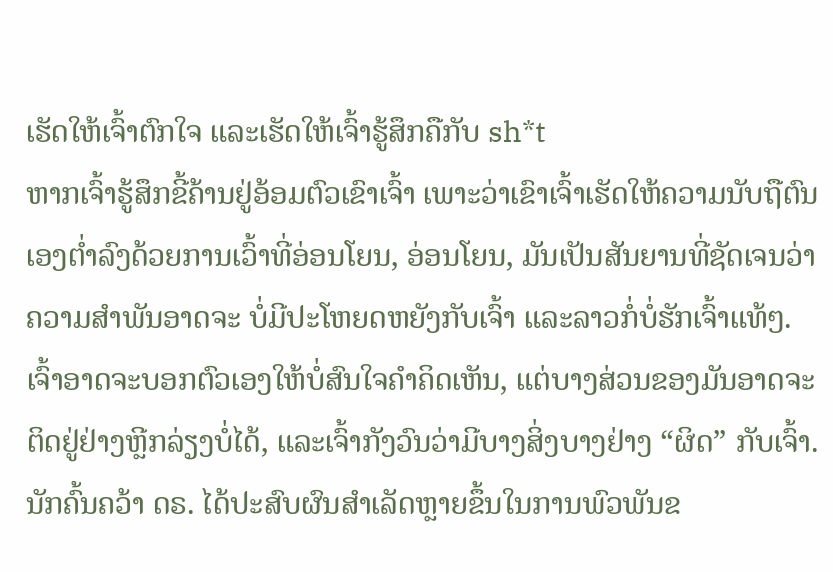ເຮັດໃຫ້ເຈົ້າຕົກໃຈ ແລະເຮັດໃຫ້ເຈົ້າຮູ້ສຶກຄືກັບ sh*t
ຫາກເຈົ້າຮູ້ສຶກຂີ້ຄ້ານຢູ່ອ້ອມຕົວເຂົາເຈົ້າ ເພາະວ່າເຂົາເຈົ້າເຮັດໃຫ້ຄວາມນັບຖືຕົນເອງຕໍ່າລົງດ້ວຍການເວົ້າທີ່ອ່ອນໂຍນ, ອ່ອນໂຍນ, ມັນເປັນສັນຍານທີ່ຊັດເຈນວ່າຄວາມສໍາພັນອາດຈະ ບໍ່ມີປະໂຫຍດຫຍັງກັບເຈົ້າ ແລະລາວກໍ່ບໍ່ຮັກເຈົ້າແທ້ໆ. ເຈົ້າອາດຈະບອກຕົວເອງໃຫ້ບໍ່ສົນໃຈຄໍາຄິດເຫັນ, ແຕ່ບາງສ່ວນຂອງມັນອາດຈະຕິດຢູ່ຢ່າງຫຼີກລ່ຽງບໍ່ໄດ້, ແລະເຈົ້າກັງວົນວ່າມີບາງສິ່ງບາງຢ່າງ “ຜິດ” ກັບເຈົ້າ.
ນັກຄົ້ນຄວ້າ ດຣ. ໄດ້ປະສົບຜົນສໍາເລັດຫຼາຍຂຶ້ນໃນການພົວພັນຂ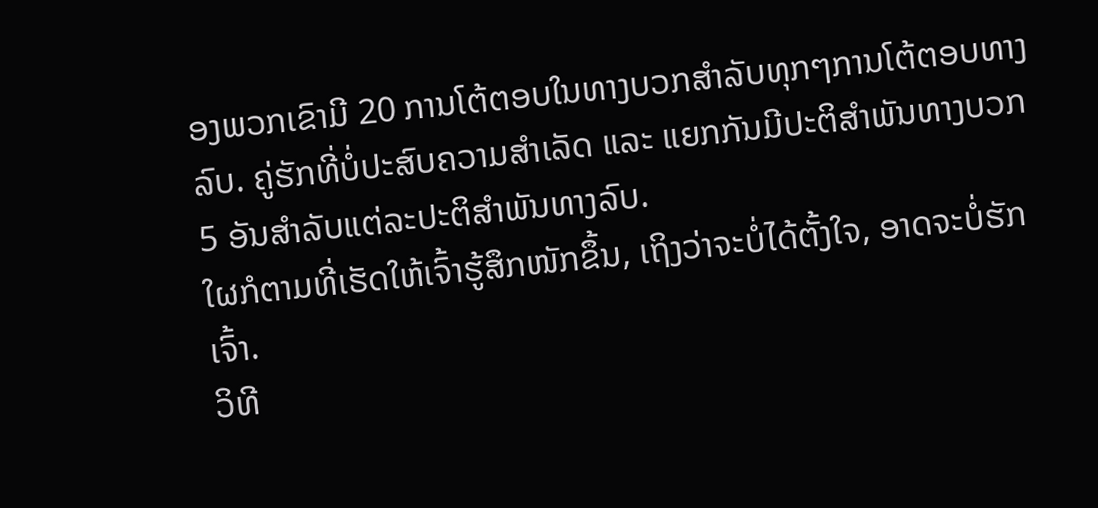ອງພວກເຂົາມີ 20 ການໂຕ້ຕອບໃນທາງບວກສໍາລັບທຸກໆການໂຕ້ຕອບທາງລົບ. ຄູ່ຮັກທີ່ບໍ່ປະສົບຄວາມສຳເລັດ ແລະ ແຍກກັນມີປະຕິສຳພັນທາງບວກ 5 ອັນສຳລັບແຕ່ລະປະຕິສຳພັນທາງລົບ.
ໃຜກໍຕາມທີ່ເຮັດໃຫ້ເຈົ້າຮູ້ສຶກໜັກຂຶ້ນ, ເຖິງວ່າຈະບໍ່ໄດ້ຕັ້ງໃຈ, ອາດຈະບໍ່ຮັກເຈົ້າ.
ວິທີ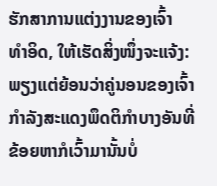ຮັກສາການແຕ່ງງານຂອງເຈົ້າ
ທຳອິດ, ໃຫ້ເຮັດສິ່ງໜຶ່ງຈະແຈ້ງ: ພຽງແຕ່ຍ້ອນວ່າຄູ່ນອນຂອງເຈົ້າກໍາລັງສະແດງພຶດຕິກຳບາງອັນທີ່ຂ້ອຍຫາກໍເວົ້າມານັ້ນບໍ່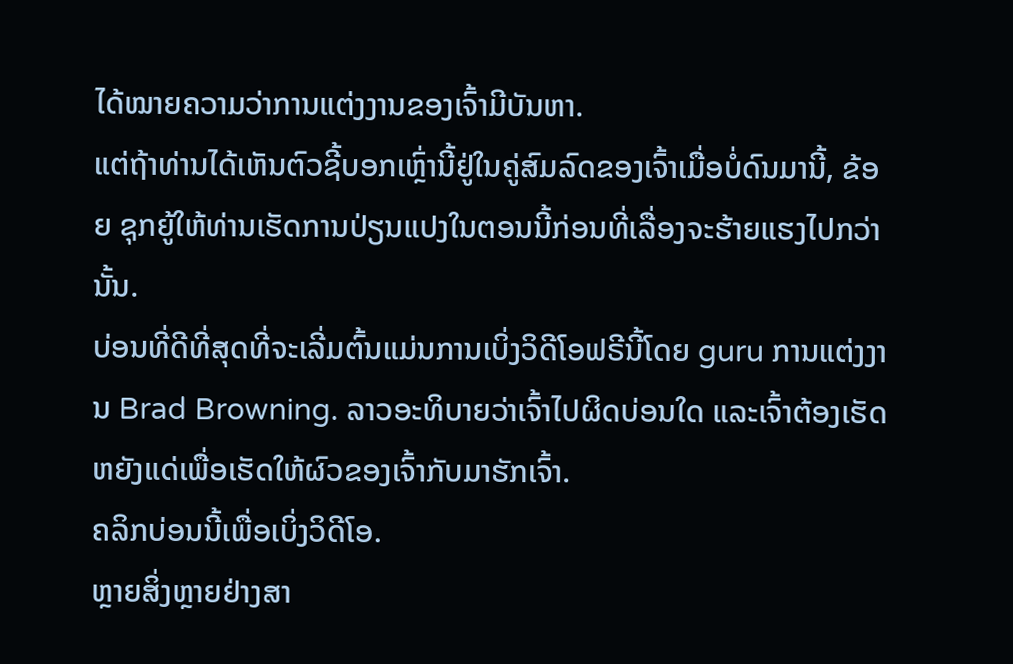ໄດ້ໝາຍຄວາມວ່າການແຕ່ງງານຂອງເຈົ້າມີບັນຫາ.
ແຕ່ຖ້າທ່ານໄດ້ເຫັນຕົວຊີ້ບອກເຫຼົ່ານີ້ຢູ່ໃນຄູ່ສົມລົດຂອງເຈົ້າເມື່ອບໍ່ດົນມານີ້, ຂ້ອຍ ຊຸກຍູ້ໃຫ້ທ່ານເຮັດການປ່ຽນແປງໃນຕອນນີ້ກ່ອນທີ່ເລື່ອງຈະຮ້າຍແຮງໄປກວ່ານັ້ນ.
ບ່ອນທີ່ດີທີ່ສຸດທີ່ຈະເລີ່ມຕົ້ນແມ່ນການເບິ່ງວິດີໂອຟຣີນີ້ໂດຍ guru ການແຕ່ງງານ Brad Browning. ລາວອະທິບາຍວ່າເຈົ້າໄປຜິດບ່ອນໃດ ແລະເຈົ້າຕ້ອງເຮັດຫຍັງແດ່ເພື່ອເຮັດໃຫ້ຜົວຂອງເຈົ້າກັບມາຮັກເຈົ້າ.
ຄລິກບ່ອນນີ້ເພື່ອເບິ່ງວິດີໂອ.
ຫຼາຍສິ່ງຫຼາຍຢ່າງສາ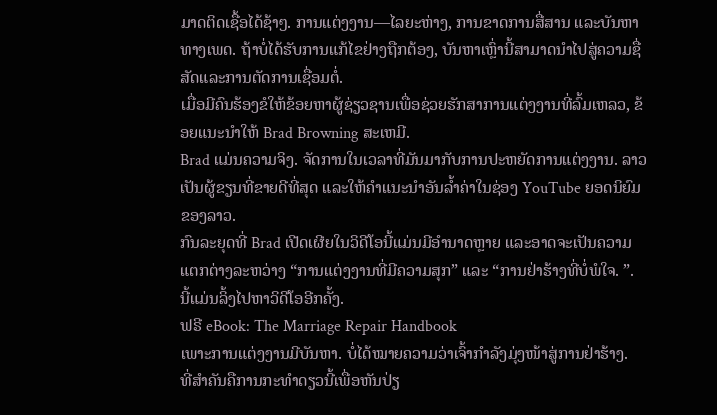ມາດຕິດເຊື້ອໄດ້ຊ້າໆ. ການແຕ່ງງານ—ໄລຍະຫ່າງ, ການຂາດການສື່ສານ ແລະບັນຫາທາງເພດ. ຖ້າບໍ່ໄດ້ຮັບການແກ້ໄຂຢ່າງຖືກຕ້ອງ, ບັນຫາເຫຼົ່ານີ້ສາມາດນໍາໄປສູ່ຄວາມຊື່ສັດແລະການຕັດການເຊື່ອມຕໍ່.
ເມື່ອມີຄົນຮ້ອງຂໍໃຫ້ຂ້ອຍຫາຜູ້ຊ່ຽວຊານເພື່ອຊ່ວຍຮັກສາການແຕ່ງງານທີ່ລົ້ມເຫລວ, ຂ້ອຍແນະນໍາໃຫ້ Brad Browning ສະເຫມີ.
Brad ແມ່ນຄວາມຈິງ. ຈັດການໃນເວລາທີ່ມັນມາກັບການປະຫຍັດການແຕ່ງງານ. ລາວເປັນຜູ້ຂຽນທີ່ຂາຍດີທີ່ສຸດ ແລະໃຫ້ຄຳແນະນຳອັນລ້ຳຄ່າໃນຊ່ອງ YouTube ຍອດນິຍົມຂອງລາວ.
ກົນລະຍຸດທີ່ Brad ເປີດເຜີຍໃນວິດີໂອນີ້ແມ່ນມີອໍານາດຫຼາຍ ແລະອາດຈະເປັນຄວາມແຕກຕ່າງລະຫວ່າງ “ການແຕ່ງງານທີ່ມີຄວາມສຸກ” ແລະ “ການຢ່າຮ້າງທີ່ບໍ່ພໍໃຈ. ”.
ນີ້ແມ່ນລິ້ງໄປຫາວິດີໂອອີກຄັ້ງ.
ຟຣີ eBook: The Marriage Repair Handbook
ເພາະການແຕ່ງງານມີບັນຫາ. ບໍ່ໄດ້ໝາຍຄວາມວ່າເຈົ້າກຳລັງມຸ່ງໜ້າສູ່ການຢ່າຮ້າງ.
ທີ່ສຳຄັນຄືການກະທຳດຽວນີ້ເພື່ອຫັນປ່ຽ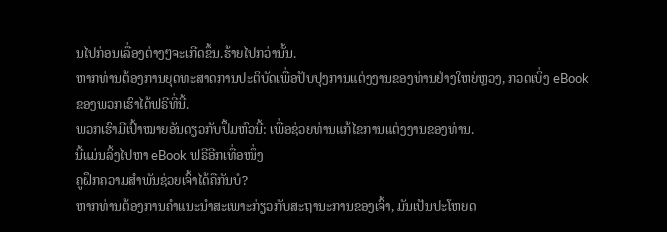ນໄປກ່ອນເລື່ອງຕ່າງໆຈະເກີດຂຶ້ນ.ຮ້າຍໄປກວ່ານັ້ນ.
ຫາກທ່ານຕ້ອງການຍຸດທະສາດການປະຕິບັດເພື່ອປັບປຸງການແຕ່ງງານຂອງທ່ານຢ່າງໃຫຍ່ຫຼວງ, ກວດເບິ່ງ eBook ຂອງພວກເຮົາໄດ້ຟຣີທີ່ນີ້.
ພວກເຮົາມີເປົ້າໝາຍອັນດຽວກັບປຶ້ມຫົວນີ້: ເພື່ອຊ່ວຍທ່ານແກ້ໄຂການແຕ່ງງານຂອງທ່ານ.
ນີ້ແມ່ນລິ້ງໄປຫາ eBook ຟຣີອີກເທື່ອໜຶ່ງ
ຄູຝຶກຄວາມສຳພັນຊ່ວຍເຈົ້າໄດ້ຄືກັນບໍ?
ຫາກທ່ານຕ້ອງການຄຳແນະນຳສະເພາະກ່ຽວກັບສະຖານະການຂອງເຈົ້າ, ມັນເປັນປະໂຫຍດ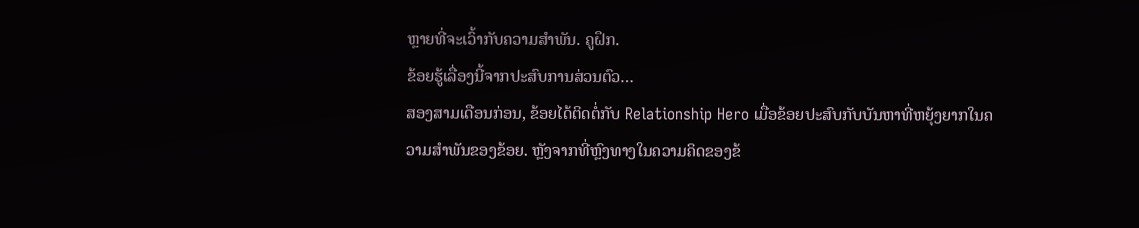ຫຼາຍທີ່ຈະເວົ້າກັບຄວາມສໍາພັນ. ຄູຝຶກ.
ຂ້ອຍຮູ້ເລື່ອງນີ້ຈາກປະສົບການສ່ວນຕົວ…
ສອງສາມເດືອນກ່ອນ, ຂ້ອຍໄດ້ຕິດຕໍ່ກັບ Relationship Hero ເມື່ອຂ້ອຍປະສົບກັບບັນຫາທີ່ຫຍຸ້ງຍາກໃນຄວາມສຳພັນຂອງຂ້ອຍ. ຫຼັງຈາກທີ່ຫຼົງທາງໃນຄວາມຄິດຂອງຂ້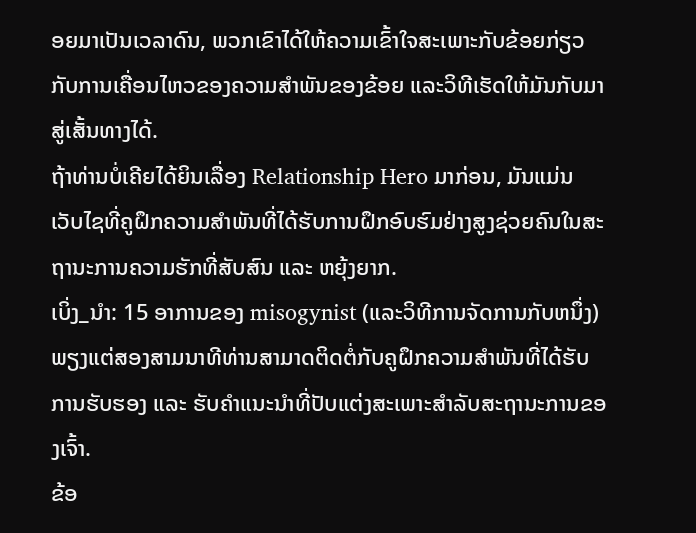ອຍມາເປັນເວລາດົນ, ພວກເຂົາໄດ້ໃຫ້ຄວາມເຂົ້າໃຈສະເພາະກັບຂ້ອຍກ່ຽວກັບການເຄື່ອນໄຫວຂອງຄວາມສຳພັນຂອງຂ້ອຍ ແລະວິທີເຮັດໃຫ້ມັນກັບມາສູ່ເສັ້ນທາງໄດ້.
ຖ້າທ່ານບໍ່ເຄີຍໄດ້ຍິນເລື່ອງ Relationship Hero ມາກ່ອນ, ມັນແມ່ນ ເວັບໄຊທີ່ຄູຝຶກຄວາມສຳພັນທີ່ໄດ້ຮັບການຝຶກອົບຮົມຢ່າງສູງຊ່ວຍຄົນໃນສະຖານະການຄວາມຮັກທີ່ສັບສົນ ແລະ ຫຍຸ້ງຍາກ.
ເບິ່ງ_ນຳ: 15 ອາການຂອງ misogynist (ແລະວິທີການຈັດການກັບຫນຶ່ງ)ພຽງແຕ່ສອງສາມນາທີທ່ານສາມາດຕິດຕໍ່ກັບຄູຝຶກຄວາມສຳພັນທີ່ໄດ້ຮັບການຮັບຮອງ ແລະ ຮັບຄຳແນະນຳທີ່ປັບແຕ່ງສະເພາະສຳລັບສະຖານະການຂອງເຈົ້າ.
ຂ້ອ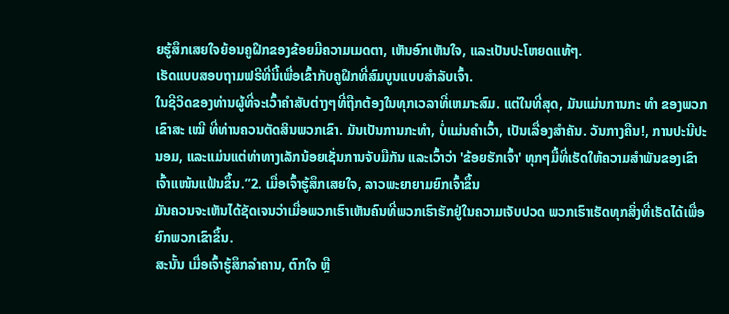ຍຮູ້ສຶກເສຍໃຈຍ້ອນຄູຝຶກຂອງຂ້ອຍມີຄວາມເມດຕາ, ເຫັນອົກເຫັນໃຈ, ແລະເປັນປະໂຫຍດແທ້ໆ.
ເຮັດແບບສອບຖາມຟຣີທີ່ນີ້ເພື່ອເຂົ້າກັບຄູຝຶກທີ່ສົມບູນແບບສຳລັບເຈົ້າ.
ໃນຊີວິດຂອງທ່ານຜູ້ທີ່ຈະເວົ້າຄໍາສັບຕ່າງໆທີ່ຖືກຕ້ອງໃນທຸກເວລາທີ່ເຫມາະສົມ. ແຕ່ໃນທີ່ສຸດ, ມັນແມ່ນການກະ ທຳ ຂອງພວກເຂົາສະ ເໝີ ທີ່ທ່ານຄວນຕັດສິນພວກເຂົາ. ມັນເປັນການກະທໍາ, ບໍ່ແມ່ນຄໍາເວົ້າ, ເປັນເລື່ອງສໍາຄັນ. ວັນກາງຄືນ!, ການປະນີປະນອມ, ແລະແມ່ນແຕ່ທ່າທາງເລັກນ້ອຍເຊັ່ນການຈັບມືກັນ ແລະເວົ້າວ່າ 'ຂ້ອຍຮັກເຈົ້າ' ທຸກໆມື້ທີ່ເຮັດໃຫ້ຄວາມສຳພັນຂອງເຂົາເຈົ້າແໜ້ນແຟ້ນຂຶ້ນ.”2. ເມື່ອເຈົ້າຮູ້ສຶກເສຍໃຈ, ລາວພະຍາຍາມຍົກເຈົ້າຂຶ້ນ
ມັນຄວນຈະເຫັນໄດ້ຊັດເຈນວ່າເມື່ອພວກເຮົາເຫັນຄົນທີ່ພວກເຮົາຮັກຢູ່ໃນຄວາມເຈັບປວດ ພວກເຮົາເຮັດທຸກສິ່ງທີ່ເຮັດໄດ້ເພື່ອຍົກພວກເຂົາຂຶ້ນ.
ສະນັ້ນ ເມື່ອເຈົ້າຮູ້ສຶກລຳຄານ, ຕົກໃຈ ຫຼື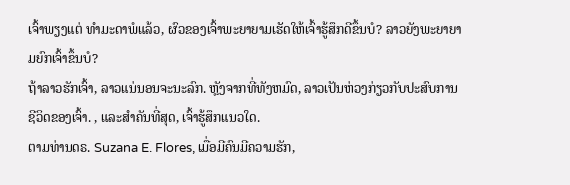ເຈົ້າພຽງແຕ່ ທຳມະດາພໍແລ້ວ, ຜົວຂອງເຈົ້າພະຍາຍາມເຮັດໃຫ້ເຈົ້າຮູ້ສຶກດີຂຶ້ນບໍ? ລາວຍັງພະຍາຍາມຍົກເຈົ້າຂຶ້ນບໍ?
ຖ້າລາວຮັກເຈົ້າ, ລາວແນ່ນອນຈະນະລົກ. ຫຼັງຈາກທີ່ທັງຫມົດ, ລາວເປັນຫ່ວງກ່ຽວກັບປະສົບການຊີວິດຂອງເຈົ້າ. , ແລະສຳຄັນທີ່ສຸດ, ເຈົ້າຮູ້ສຶກແນວໃດ.
ຕາມທ່ານດຣ. Suzana E. Flores, ເມື່ອມີຄົນມີຄວາມຮັກ,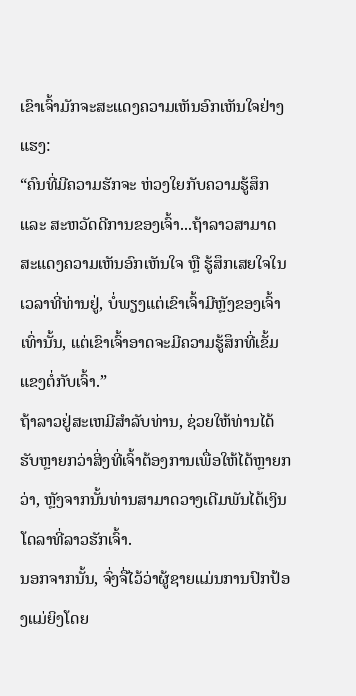ເຂົາເຈົ້າມັກຈະສະແດງຄວາມເຫັນອົກເຫັນໃຈຢ່າງແຮງ:
“ຄົນທີ່ມີຄວາມຮັກຈະ ຫ່ວງໃຍກັບຄວາມຮູ້ສຶກ ແລະ ສະຫວັດດີການຂອງເຈົ້າ...ຖ້າລາວສາມາດສະແດງຄວາມເຫັນອົກເຫັນໃຈ ຫຼື ຮູ້ສຶກເສຍໃຈໃນເວລາທີ່ທ່ານຢູ່, ບໍ່ພຽງແຕ່ເຂົາເຈົ້າມີຫຼັງຂອງເຈົ້າເທົ່ານັ້ນ, ແຕ່ເຂົາເຈົ້າອາດຈະມີຄວາມຮູ້ສຶກທີ່ເຂັ້ມແຂງຕໍ່ກັບເຈົ້າ.”
ຖ້າລາວຢູ່ສະເຫມີສໍາລັບທ່ານ, ຊ່ວຍໃຫ້ທ່ານໄດ້ຮັບຫຼາຍກວ່າສິ່ງທີ່ເຈົ້າຕ້ອງການເພື່ອໃຫ້ໄດ້ຫຼາຍກວ່າ, ຫຼັງຈາກນັ້ນທ່ານສາມາດວາງເດີມພັນໄດ້ເງິນໂດລາທີ່ລາວຮັກເຈົ້າ.
ນອກຈາກນັ້ນ, ຈົ່ງຈື່ໄວ້ວ່າຜູ້ຊາຍແມ່ນການປົກປ້ອງແມ່ຍິງໂດຍ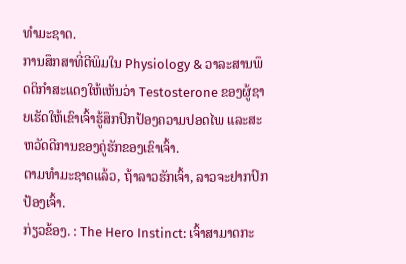ທໍາມະຊາດ.
ການສຶກສາທີ່ຕີພິມໃນ Physiology & ວາລະສານພຶດຕິກຳສະແດງໃຫ້ເຫັນວ່າ Testosterone ຂອງຜູ້ຊາຍເຮັດໃຫ້ເຂົາເຈົ້າຮູ້ສຶກປົກປ້ອງຄວາມປອດໄພ ແລະສະຫວັດດີການຂອງຄູ່ຮັກຂອງເຂົາເຈົ້າ.
ຕາມທຳມະຊາດແລ້ວ, ຖ້າລາວຮັກເຈົ້າ, ລາວຈະຢາກປົກປ້ອງເຈົ້າ.
ກ່ຽວຂ້ອງ. : The Hero Instinct: ເຈົ້າສາມາດກະ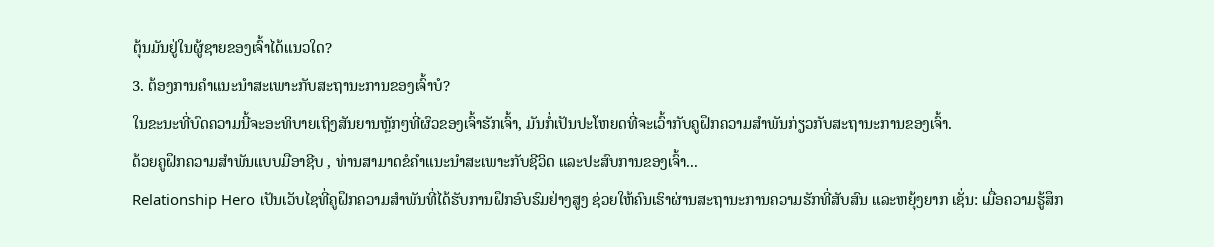ຕຸ້ນມັນຢູ່ໃນຜູ້ຊາຍຂອງເຈົ້າໄດ້ແນວໃດ?
3. ຕ້ອງການຄໍາແນະນໍາສະເພາະກັບສະຖານະການຂອງເຈົ້າບໍ?
ໃນຂະນະທີ່ບົດຄວາມນີ້ຈະອະທິບາຍເຖິງສັນຍານຫຼັກໆທີ່ຜົວຂອງເຈົ້າຮັກເຈົ້າ, ມັນກໍ່ເປັນປະໂຫຍດທີ່ຈະເວົ້າກັບຄູຝຶກຄວາມສຳພັນກ່ຽວກັບສະຖານະການຂອງເຈົ້າ.
ດ້ວຍຄູຝຶກຄວາມສຳພັນແບບມືອາຊີບ , ທ່ານສາມາດຂໍຄໍາແນະນໍາສະເພາະກັບຊີວິດ ແລະປະສົບການຂອງເຈົ້າ...
Relationship Hero ເປັນເວັບໄຊທີ່ຄູຝຶກຄວາມສຳພັນທີ່ໄດ້ຮັບການຝຶກອົບຮົມຢ່າງສູງ ຊ່ວຍໃຫ້ຄົນເຮົາຜ່ານສະຖານະການຄວາມຮັກທີ່ສັບສົນ ແລະຫຍຸ້ງຍາກ ເຊັ່ນ: ເມື່ອຄວາມຮູ້ສຶກ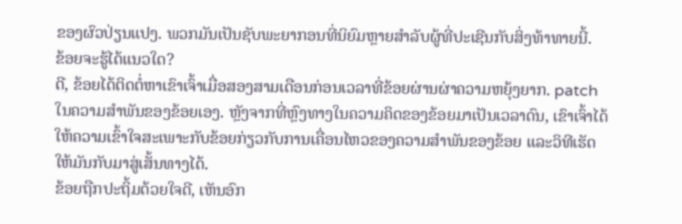ຂອງຜົວປ່ຽນແປງ. ພວກມັນເປັນຊັບພະຍາກອນທີ່ນິຍົມຫຼາຍສໍາລັບຜູ້ທີ່ປະເຊີນກັບສິ່ງທ້າທາຍນີ້.
ຂ້ອຍຈະຮູ້ໄດ້ແນວໃດ?
ດີ, ຂ້ອຍໄດ້ຕິດຕໍ່ຫາເຂົາເຈົ້າເມື່ອສອງສາມເດືອນກ່ອນເວລາທີ່ຂ້ອຍຜ່ານຜ່າຄວາມຫຍຸ້ງຍາກ. patch ໃນຄວາມສໍາພັນຂອງຂ້ອຍເອງ. ຫຼັງຈາກທີ່ຫຼົງທາງໃນຄວາມຄິດຂອງຂ້ອຍມາເປັນເວລາດົນ, ເຂົາເຈົ້າໄດ້ໃຫ້ຄວາມເຂົ້າໃຈສະເພາະກັບຂ້ອຍກ່ຽວກັບການເຄື່ອນໄຫວຂອງຄວາມສຳພັນຂອງຂ້ອຍ ແລະວິທີເຮັດໃຫ້ມັນກັບມາສູ່ເສັ້ນທາງໄດ້.
ຂ້ອຍຖືກປະຖິ້ມດ້ວຍໃຈດີ, ເຫັນອົກ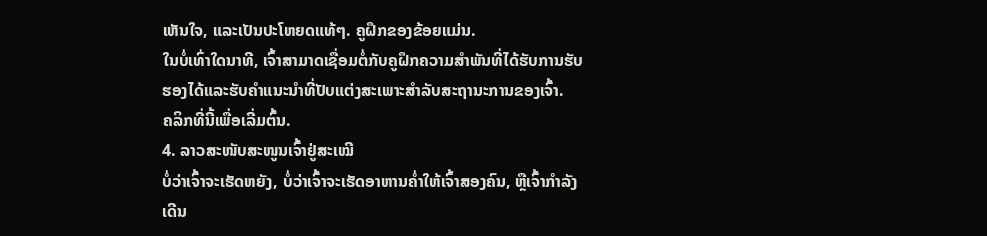ເຫັນໃຈ, ແລະເປັນປະໂຫຍດແທ້ໆ. ຄູຝຶກຂອງຂ້ອຍແມ່ນ.
ໃນບໍ່ເທົ່າໃດນາທີ, ເຈົ້າສາມາດເຊື່ອມຕໍ່ກັບຄູຝຶກຄວາມສຳພັນທີ່ໄດ້ຮັບການຮັບຮອງໄດ້ແລະຮັບຄຳແນະນຳທີ່ປັບແຕ່ງສະເພາະສຳລັບສະຖານະການຂອງເຈົ້າ.
ຄລິກທີ່ນີ້ເພື່ອເລີ່ມຕົ້ນ.
4. ລາວສະໜັບສະໜູນເຈົ້າຢູ່ສະເໝີ
ບໍ່ວ່າເຈົ້າຈະເຮັດຫຍັງ, ບໍ່ວ່າເຈົ້າຈະເຮັດອາຫານຄ່ຳໃຫ້ເຈົ້າສອງຄົນ, ຫຼືເຈົ້າກຳລັງເດີນ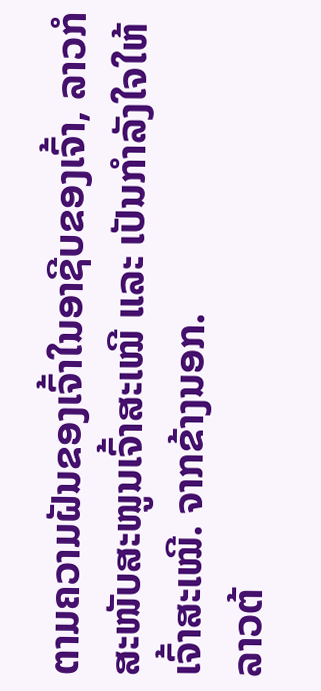ຕາມຄວາມຝັນຂອງເຈົ້າໃນອາຊີບຂອງເຈົ້າ, ລາວກໍສະໜັບສະໜູນເຈົ້າສະເໝີ ແລະ ເປັນກຳລັງໃຈໃຫ້ເຈົ້າສະເໝີ. ຈາກຂ້າງນອກ.
ລາວຕ້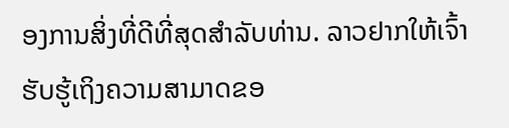ອງການສິ່ງທີ່ດີທີ່ສຸດສໍາລັບທ່ານ. ລາວຢາກໃຫ້ເຈົ້າຮັບຮູ້ເຖິງຄວາມສາມາດຂອ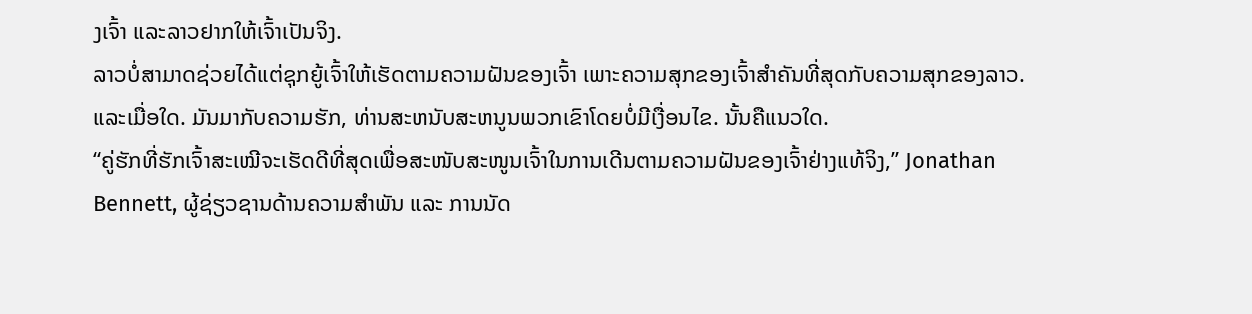ງເຈົ້າ ແລະລາວຢາກໃຫ້ເຈົ້າເປັນຈິງ.
ລາວບໍ່ສາມາດຊ່ວຍໄດ້ແຕ່ຊຸກຍູ້ເຈົ້າໃຫ້ເຮັດຕາມຄວາມຝັນຂອງເຈົ້າ ເພາະຄວາມສຸກຂອງເຈົ້າສຳຄັນທີ່ສຸດກັບຄວາມສຸກຂອງລາວ.
ແລະເມື່ອໃດ. ມັນມາກັບຄວາມຮັກ, ທ່ານສະຫນັບສະຫນູນພວກເຂົາໂດຍບໍ່ມີເງື່ອນໄຂ. ນັ້ນຄືແນວໃດ.
“ຄູ່ຮັກທີ່ຮັກເຈົ້າສະເໝີຈະເຮັດດີທີ່ສຸດເພື່ອສະໜັບສະໜູນເຈົ້າໃນການເດີນຕາມຄວາມຝັນຂອງເຈົ້າຢ່າງແທ້ຈິງ,” Jonathan Bennett, ຜູ້ຊ່ຽວຊານດ້ານຄວາມສຳພັນ ແລະ ການນັດ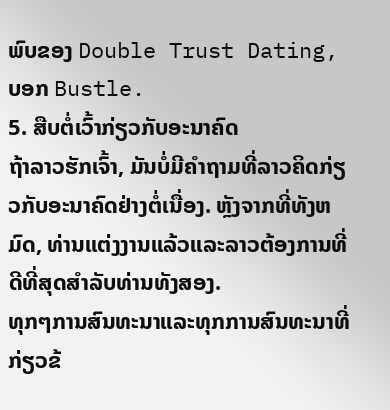ພົບຂອງ Double Trust Dating, ບອກ Bustle.
5. ສືບຕໍ່ເວົ້າກ່ຽວກັບອະນາຄົດ
ຖ້າລາວຮັກເຈົ້າ, ມັນບໍ່ມີຄໍາຖາມທີ່ລາວຄິດກ່ຽວກັບອະນາຄົດຢ່າງຕໍ່ເນື່ອງ. ຫຼັງຈາກທີ່ທັງຫມົດ, ທ່ານແຕ່ງງານແລ້ວແລະລາວຕ້ອງການທີ່ດີທີ່ສຸດສໍາລັບທ່ານທັງສອງ.
ທຸກໆການສົນທະນາແລະທຸກການສົນທະນາທີ່ກ່ຽວຂ້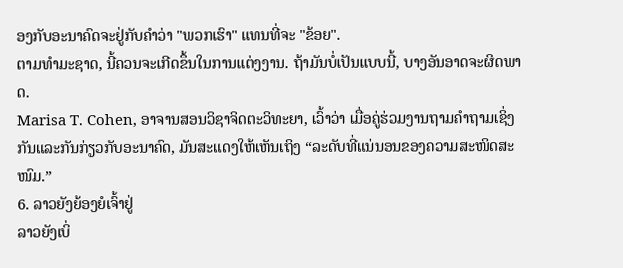ອງກັບອະນາຄົດຈະຢູ່ກັບຄໍາວ່າ "ພວກເຮົາ" ແທນທີ່ຈະ "ຂ້ອຍ".
ຕາມທໍາມະຊາດ, ນີ້ຄວນຈະເກີດຂຶ້ນໃນການແຕ່ງງານ. ຖ້າມັນບໍ່ເປັນແບບນີ້, ບາງອັນອາດຈະຜິດພາດ.
Marisa T. Cohen, ອາຈານສອນວິຊາຈິດຕະວິທະຍາ, ເວົ້າວ່າ ເມື່ອຄູ່ຮ່ວມງານຖາມຄໍາຖາມເຊິ່ງກັນແລະກັນກ່ຽວກັບອະນາຄົດ, ມັນສະແດງໃຫ້ເຫັນເຖິງ “ລະດັບທີ່ແນ່ນອນຂອງຄວາມສະໜິດສະໜົມ.”
6. ລາວຍັງຍ້ອງຍໍເຈົ້າຢູ່
ລາວຍັງເບິ່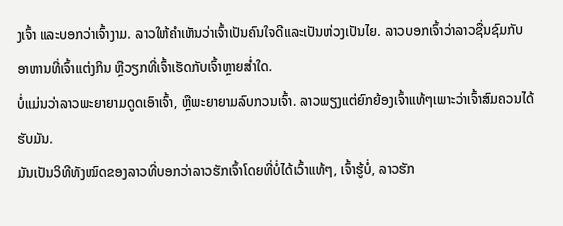ງເຈົ້າ ແລະບອກວ່າເຈົ້າງາມ. ລາວໃຫ້ຄຳເຫັນວ່າເຈົ້າເປັນຄົນໃຈດີແລະເປັນຫ່ວງເປັນໄຍ. ລາວບອກເຈົ້າວ່າລາວຊື່ນຊົມກັບອາຫານທີ່ເຈົ້າແຕ່ງກິນ ຫຼືວຽກທີ່ເຈົ້າເຮັດກັບເຈົ້າຫຼາຍສໍ່າໃດ.
ບໍ່ແມ່ນວ່າລາວພະຍາຍາມດູດເອົາເຈົ້າ, ຫຼືພະຍາຍາມລົບກວນເຈົ້າ. ລາວພຽງແຕ່ຍົກຍ້ອງເຈົ້າແທ້ໆເພາະວ່າເຈົ້າສົມຄວນໄດ້ຮັບມັນ.
ມັນເປັນວິທີທັງໝົດຂອງລາວທີ່ບອກວ່າລາວຮັກເຈົ້າໂດຍທີ່ບໍ່ໄດ້ເວົ້າແທ້ໆ, ເຈົ້າຮູ້ບໍ່, ລາວຮັກ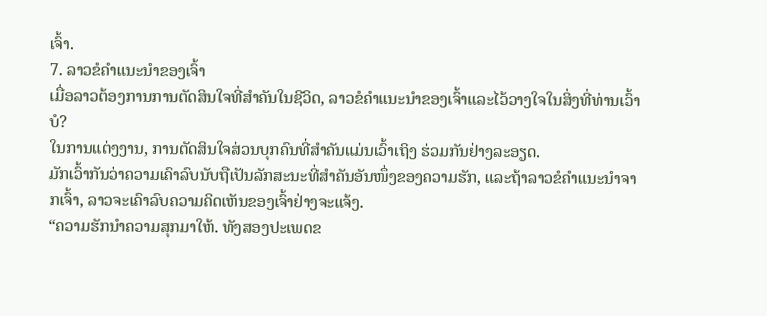ເຈົ້າ.
7. ລາວຂໍຄໍາແນະນໍາຂອງເຈົ້າ
ເມື່ອລາວຕ້ອງການການຕັດສິນໃຈທີ່ສໍາຄັນໃນຊີວິດ, ລາວຂໍຄໍາແນະນໍາຂອງເຈົ້າແລະໄວ້ວາງໃຈໃນສິ່ງທີ່ທ່ານເວົ້າບໍ?
ໃນການແຕ່ງງານ, ການຕັດສິນໃຈສ່ວນບຸກຄົນທີ່ສໍາຄັນແມ່ນເວົ້າເຖິງ ຮ່ວມກັນຢ່າງລະອຽດ.
ມັກເວົ້າກັນວ່າຄວາມເຄົາລົບນັບຖືເປັນລັກສະນະທີ່ສຳຄັນອັນໜຶ່ງຂອງຄວາມຮັກ, ແລະຖ້າລາວຂໍຄຳແນະນຳຈາກເຈົ້າ, ລາວຈະເຄົາລົບຄວາມຄິດເຫັນຂອງເຈົ້າຢ່າງຈະແຈ້ງ.
“ຄວາມຮັກນຳຄວາມສຸກມາໃຫ້. ທັງສອງປະເພດຂ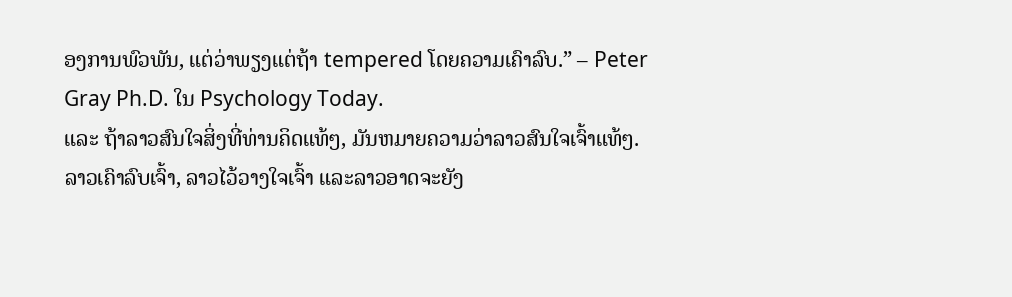ອງການພົວພັນ, ແຕ່ວ່າພຽງແຕ່ຖ້າ tempered ໂດຍຄວາມເຄົາລົບ.” – Peter Gray Ph.D. ໃນ Psychology Today.
ແລະ ຖ້າລາວສົນໃຈສິ່ງທີ່ທ່ານຄິດແທ້ໆ, ມັນຫມາຍຄວາມວ່າລາວສົນໃຈເຈົ້າແທ້ໆ.
ລາວເຄົາລົບເຈົ້າ, ລາວໄວ້ວາງໃຈເຈົ້າ ແລະລາວອາດຈະຍັງ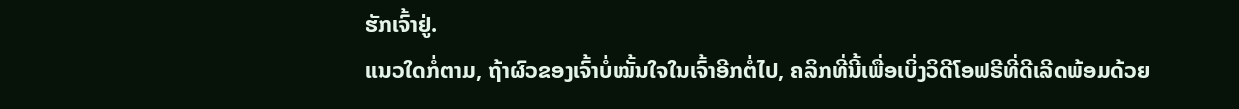ຮັກເຈົ້າຢູ່.
ແນວໃດກໍ່ຕາມ, ຖ້າຜົວຂອງເຈົ້າບໍ່ໝັ້ນໃຈໃນເຈົ້າອີກຕໍ່ໄປ, ຄລິກທີ່ນີ້ເພື່ອເບິ່ງວິດີໂອຟຣີທີ່ດີເລີດພ້ອມດ້ວຍ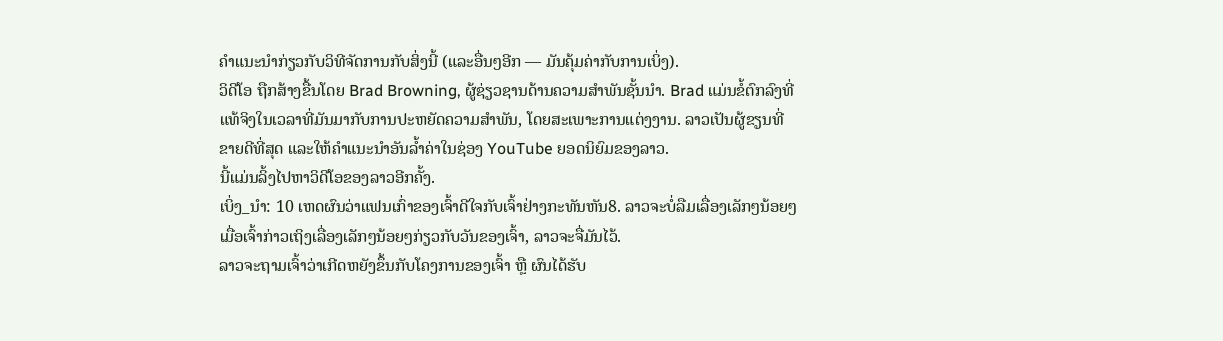ຄຳແນະນຳກ່ຽວກັບວິທີຈັດການກັບສິ່ງນີ້ (ແລະອື່ນໆອີກ — ມັນຄຸ້ມຄ່າກັບການເບິ່ງ).
ວິດີໂອ ຖືກສ້າງຂື້ນໂດຍ Brad Browning, ຜູ້ຊ່ຽວຊານດ້ານຄວາມສໍາພັນຊັ້ນນໍາ. Brad ແມ່ນຂໍ້ຕົກລົງທີ່ແທ້ຈິງໃນເວລາທີ່ມັນມາກັບການປະຫຍັດຄວາມສໍາພັນ, ໂດຍສະເພາະການແຕ່ງງານ. ລາວເປັນຜູ້ຂຽນທີ່ຂາຍດີທີ່ສຸດ ແລະໃຫ້ຄຳແນະນຳອັນລ້ຳຄ່າໃນຊ່ອງ YouTube ຍອດນິຍົມຂອງລາວ.
ນີ້ແມ່ນລິ້ງໄປຫາວິດີໂອຂອງລາວອີກຄັ້ງ.
ເບິ່ງ_ນຳ: 10 ເຫດຜົນວ່າແຟນເກົ່າຂອງເຈົ້າດີໃຈກັບເຈົ້າຢ່າງກະທັນຫັນ8. ລາວຈະບໍ່ລືມເລື່ອງເລັກໆນ້ອຍໆ
ເມື່ອເຈົ້າກ່າວເຖິງເລື່ອງເລັກໆນ້ອຍໆກ່ຽວກັບວັນຂອງເຈົ້າ, ລາວຈະຈື່ມັນໄວ້.
ລາວຈະຖາມເຈົ້າວ່າເກີດຫຍັງຂຶ້ນກັບໂຄງການຂອງເຈົ້າ ຫຼື ຜົນໄດ້ຮັບ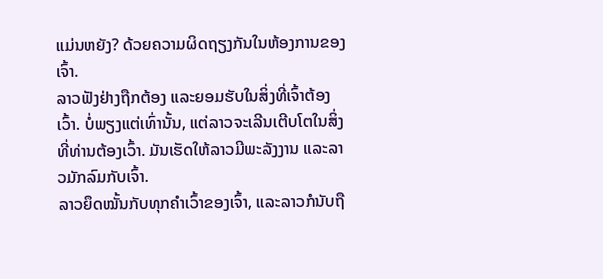ແມ່ນຫຍັງ? ດ້ວຍຄວາມຜິດຖຽງກັນໃນຫ້ອງການຂອງເຈົ້າ.
ລາວຟັງຢ່າງຖືກຕ້ອງ ແລະຍອມຮັບໃນສິ່ງທີ່ເຈົ້າຕ້ອງເວົ້າ. ບໍ່ພຽງແຕ່ເທົ່ານັ້ນ, ແຕ່ລາວຈະເລີນເຕີບໂຕໃນສິ່ງທີ່ທ່ານຕ້ອງເວົ້າ. ມັນເຮັດໃຫ້ລາວມີພະລັງງານ ແລະລາວມັກລົມກັບເຈົ້າ.
ລາວຍຶດໝັ້ນກັບທຸກຄຳເວົ້າຂອງເຈົ້າ, ແລະລາວກໍນັບຖື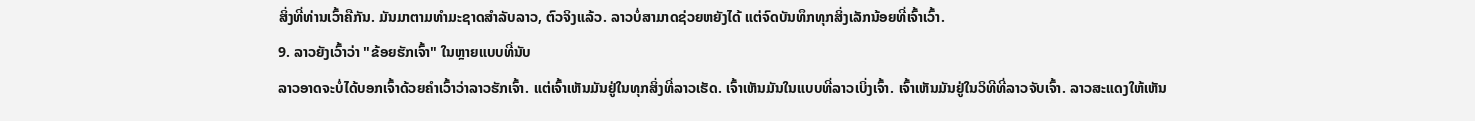ສິ່ງທີ່ທ່ານເວົ້າຄືກັນ. ມັນມາຕາມທໍາມະຊາດສໍາລັບລາວ, ຕົວຈິງແລ້ວ. ລາວບໍ່ສາມາດຊ່ວຍຫຍັງໄດ້ ແຕ່ຈົດບັນທຶກທຸກສິ່ງເລັກນ້ອຍທີ່ເຈົ້າເວົ້າ.
9. ລາວຍັງເວົ້າວ່າ "ຂ້ອຍຮັກເຈົ້າ" ໃນຫຼາຍແບບທີ່ນັບ
ລາວອາດຈະບໍ່ໄດ້ບອກເຈົ້າດ້ວຍຄໍາເວົ້າວ່າລາວຮັກເຈົ້າ. ແຕ່ເຈົ້າເຫັນມັນຢູ່ໃນທຸກສິ່ງທີ່ລາວເຮັດ. ເຈົ້າເຫັນມັນໃນແບບທີ່ລາວເບິ່ງເຈົ້າ. ເຈົ້າເຫັນມັນຢູ່ໃນວິທີທີ່ລາວຈັບເຈົ້າ. ລາວສະແດງໃຫ້ເຫັນ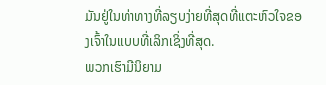ມັນຢູ່ໃນທ່າທາງທີ່ລຽບງ່າຍທີ່ສຸດທີ່ແຕະຫົວໃຈຂອງເຈົ້າໃນແບບທີ່ເລິກເຊິ່ງທີ່ສຸດ.
ພວກເຮົາມີນິຍາມ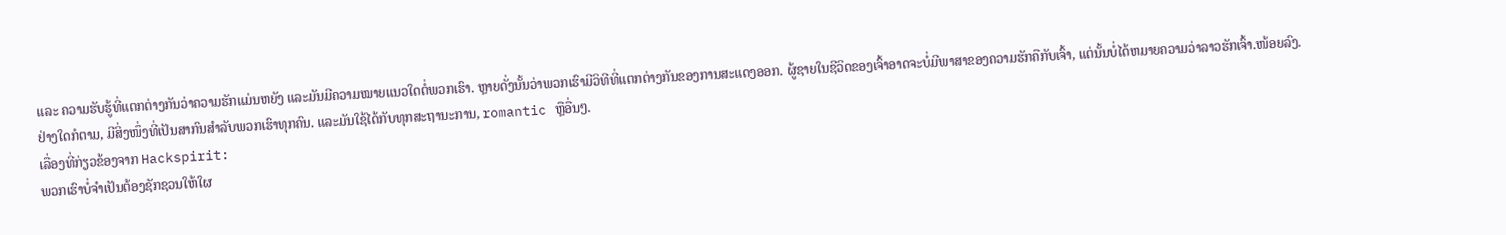ແລະ ຄວາມຮັບຮູ້ທີ່ແຕກຕ່າງກັນວ່າຄວາມຮັກແມ່ນຫຍັງ ແລະມັນມີຄວາມໝາຍແນວໃດຕໍ່ພວກເຮົາ. ຫຼາຍດັ່ງນັ້ນວ່າພວກເຮົາມີວິທີທີ່ແຕກຕ່າງກັນຂອງການສະແດງອອກ. ຜູ້ຊາຍໃນຊີວິດຂອງເຈົ້າອາດຈະບໍ່ມີພາສາຂອງຄວາມຮັກຄືກັບເຈົ້າ, ແຕ່ນັ້ນບໍ່ໄດ້ຫມາຍຄວາມວ່າລາວຮັກເຈົ້າ.ໜ້ອຍລົງ.
ຢ່າງໃດກໍຕາມ, ມີສິ່ງໜຶ່ງທີ່ເປັນສາກົນສຳລັບພວກເຮົາທຸກຄົນ. ແລະມັນໃຊ້ໄດ້ກັບທຸກສະຖານະການ, romantic ຫຼືອື່ນໆ.
ເລື່ອງທີ່ກ່ຽວຂ້ອງຈາກ Hackspirit:
ພວກເຮົາບໍ່ຈໍາເປັນຕ້ອງຊັກຊວນໃຫ້ໃຜ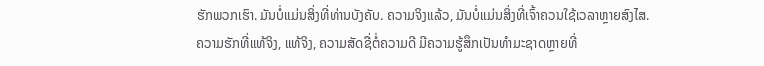ຮັກພວກເຮົາ. ມັນບໍ່ແມ່ນສິ່ງທີ່ທ່ານບັງຄັບ. ຄວາມຈິງແລ້ວ, ມັນບໍ່ແມ່ນສິ່ງທີ່ເຈົ້າຄວນໃຊ້ເວລາຫຼາຍສົງໄສ.
ຄວາມຮັກທີ່ແທ້ຈິງ, ແທ້ຈິງ, ຄວາມສັດຊື່ຕໍ່ຄວາມດີ ມີຄວາມຮູ້ສຶກເປັນທໍາມະຊາດຫຼາຍທີ່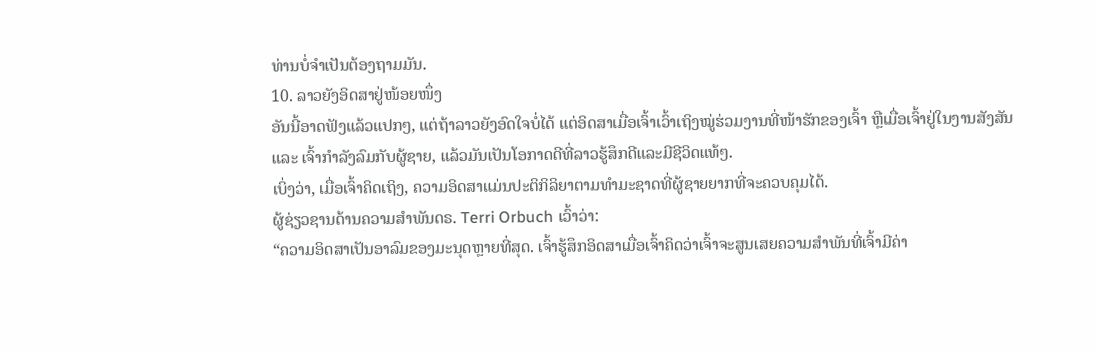ທ່ານບໍ່ຈໍາເປັນຕ້ອງຖາມມັນ.
10. ລາວຍັງອິດສາຢູ່ໜ້ອຍໜຶ່ງ
ອັນນີ້ອາດຟັງແລ້ວແປກໆ, ແຕ່ຖ້າລາວຍັງອົດໃຈບໍ່ໄດ້ ແຕ່ອິດສາເມື່ອເຈົ້າເວົ້າເຖິງໝູ່ຮ່ວມງານທີ່ໜ້າຮັກຂອງເຈົ້າ ຫຼືເມື່ອເຈົ້າຢູ່ໃນງານສັງສັນ ແລະ ເຈົ້າກຳລັງລົມກັບຜູ້ຊາຍ, ແລ້ວມັນເປັນໂອກາດດີທີ່ລາວຮູ້ສຶກດີແລະມີຊີວິດແທ້ໆ.
ເບິ່ງວ່າ, ເມື່ອເຈົ້າຄິດເຖິງ, ຄວາມອິດສາແມ່ນປະຕິກິລິຍາຕາມທຳມະຊາດທີ່ຜູ້ຊາຍຍາກທີ່ຈະຄວບຄຸມໄດ້.
ຜູ້ຊ່ຽວຊານດ້ານຄວາມສຳພັນດຣ. Terri Orbuch ເວົ້າວ່າ:
“ຄວາມອິດສາເປັນອາລົມຂອງມະນຸດຫຼາຍທີ່ສຸດ. ເຈົ້າຮູ້ສຶກອິດສາເມື່ອເຈົ້າຄິດວ່າເຈົ້າຈະສູນເສຍຄວາມສຳພັນທີ່ເຈົ້າມີຄ່າ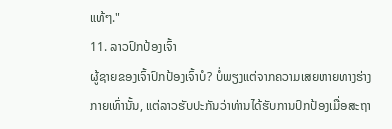ແທ້ໆ."
11. ລາວປົກປ້ອງເຈົ້າ
ຜູ້ຊາຍຂອງເຈົ້າປົກປ້ອງເຈົ້າບໍ? ບໍ່ພຽງແຕ່ຈາກຄວາມເສຍຫາຍທາງຮ່າງກາຍເທົ່ານັ້ນ, ແຕ່ລາວຮັບປະກັນວ່າທ່ານໄດ້ຮັບການປົກປ້ອງເມື່ອສະຖາ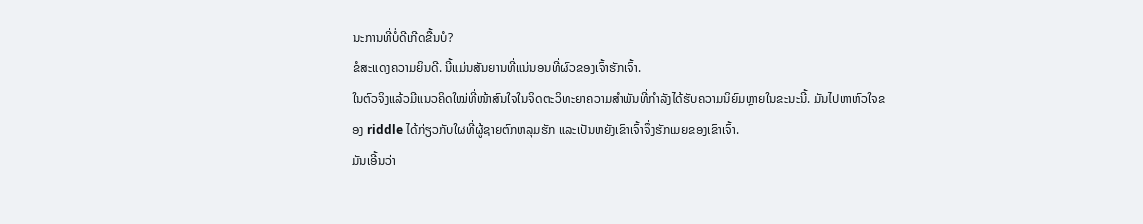ນະການທີ່ບໍ່ດີເກີດຂື້ນບໍ?
ຂໍສະແດງຄວາມຍິນດີ. ນີ້ແມ່ນສັນຍານທີ່ແນ່ນອນທີ່ຜົວຂອງເຈົ້າຮັກເຈົ້າ.
ໃນຕົວຈິງແລ້ວມີແນວຄິດໃໝ່ທີ່ໜ້າສົນໃຈໃນຈິດຕະວິທະຍາຄວາມສໍາພັນທີ່ກຳລັງໄດ້ຮັບຄວາມນິຍົມຫຼາຍໃນຂະນະນີ້. ມັນໄປຫາຫົວໃຈຂອງ riddle ໄດ້ກ່ຽວກັບໃຜທີ່ຜູ້ຊາຍຕົກຫລຸມຮັກ ແລະເປັນຫຍັງເຂົາເຈົ້າຈຶ່ງຮັກເມຍຂອງເຂົາເຈົ້າ.
ມັນເອີ້ນວ່າ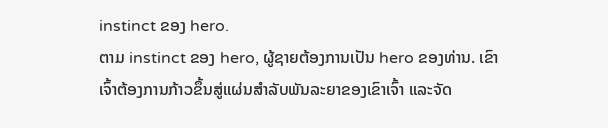instinct ຂອງ hero.
ຕາມ instinct ຂອງ hero, ຜູ້ຊາຍຕ້ອງການເປັນ hero ຂອງທ່ານ. ເຂົາເຈົ້າຕ້ອງການກ້າວຂຶ້ນສູ່ແຜ່ນສໍາລັບພັນລະຍາຂອງເຂົາເຈົ້າ ແລະຈັດ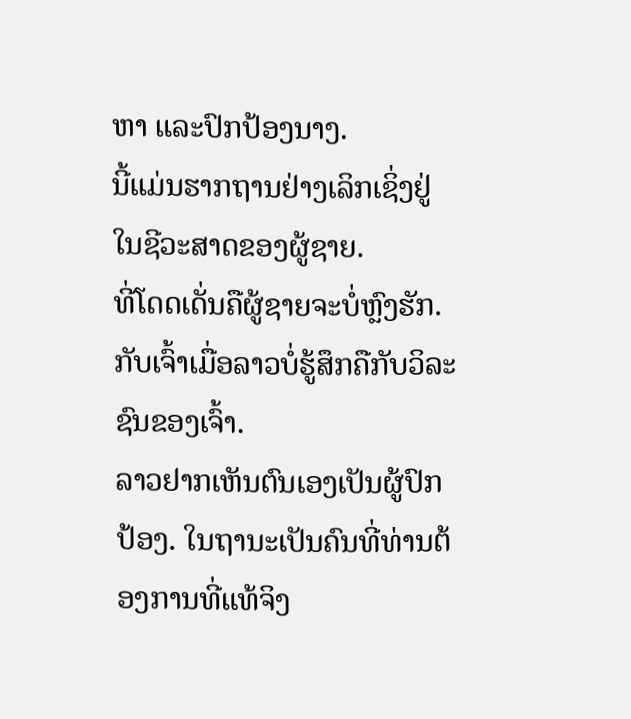ຫາ ແລະປົກປ້ອງນາງ.
ນີ້ແມ່ນຮາກຖານຢ່າງເລິກເຊິ່ງຢູ່ໃນຊີວະສາດຂອງຜູ້ຊາຍ.
ທີ່ໂດດເດັ່ນຄືຜູ້ຊາຍຈະບໍ່ຫຼົງຮັກ. ກັບເຈົ້າເມື່ອລາວບໍ່ຮູ້ສຶກຄືກັບວິລະຊົນຂອງເຈົ້າ.
ລາວຢາກເຫັນຕົນເອງເປັນຜູ້ປົກປ້ອງ. ໃນຖານະເປັນຄົນທີ່ທ່ານຕ້ອງການທີ່ແທ້ຈິງ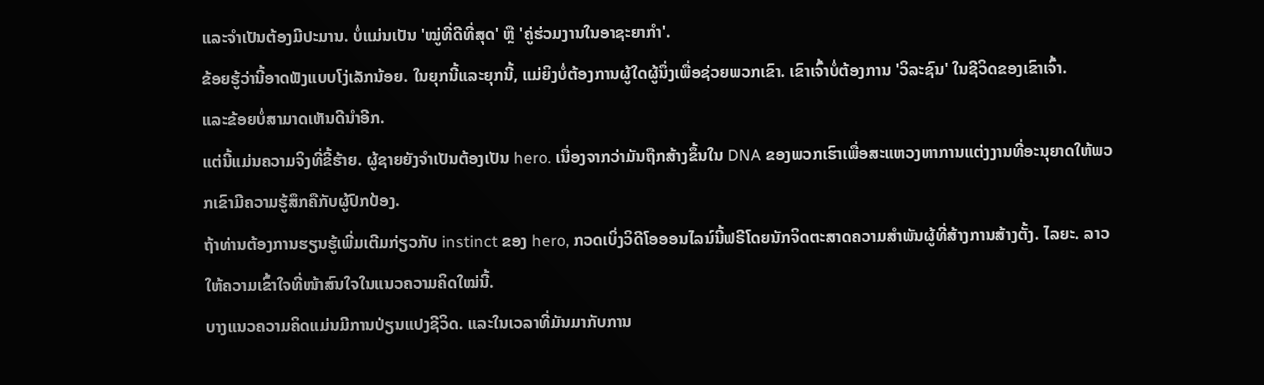ແລະຈໍາເປັນຕ້ອງມີປະມານ. ບໍ່ແມ່ນເປັນ 'ໝູ່ທີ່ດີທີ່ສຸດ' ຫຼື 'ຄູ່ຮ່ວມງານໃນອາຊະຍາກຳ'.
ຂ້ອຍຮູ້ວ່ານີ້ອາດຟັງແບບໂງ່ເລັກນ້ອຍ. ໃນຍຸກນີ້ແລະຍຸກນີ້, ແມ່ຍິງບໍ່ຕ້ອງການຜູ້ໃດຜູ້ນຶ່ງເພື່ອຊ່ວຍພວກເຂົາ. ເຂົາເຈົ້າບໍ່ຕ້ອງການ 'ວິລະຊົນ' ໃນຊີວິດຂອງເຂົາເຈົ້າ.
ແລະຂ້ອຍບໍ່ສາມາດເຫັນດີນໍາອີກ.
ແຕ່ນີ້ແມ່ນຄວາມຈິງທີ່ຂີ້ຮ້າຍ. ຜູ້ຊາຍຍັງຈໍາເປັນຕ້ອງເປັນ hero. ເນື່ອງຈາກວ່າມັນຖືກສ້າງຂຶ້ນໃນ DNA ຂອງພວກເຮົາເພື່ອສະແຫວງຫາການແຕ່ງງານທີ່ອະນຸຍາດໃຫ້ພວກເຂົາມີຄວາມຮູ້ສຶກຄືກັບຜູ້ປົກປ້ອງ.
ຖ້າທ່ານຕ້ອງການຮຽນຮູ້ເພີ່ມເຕີມກ່ຽວກັບ instinct ຂອງ hero, ກວດເບິ່ງວິດີໂອອອນໄລນ໌ນີ້ຟຣີໂດຍນັກຈິດຕະສາດຄວາມສໍາພັນຜູ້ທີ່ສ້າງການສ້າງຕັ້ງ. ໄລຍະ. ລາວໃຫ້ຄວາມເຂົ້າໃຈທີ່ໜ້າສົນໃຈໃນແນວຄວາມຄິດໃໝ່ນີ້.
ບາງແນວຄວາມຄິດແມ່ນມີການປ່ຽນແປງຊີວິດ. ແລະໃນເວລາທີ່ມັນມາກັບການ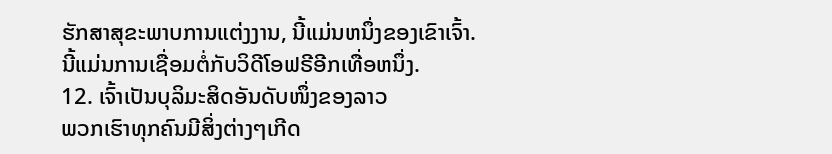ຮັກສາສຸຂະພາບການແຕ່ງງານ, ນີ້ແມ່ນຫນຶ່ງຂອງເຂົາເຈົ້າ.
ນີ້ແມ່ນການເຊື່ອມຕໍ່ກັບວິດີໂອຟຣີອີກເທື່ອຫນຶ່ງ.
12. ເຈົ້າເປັນບຸລິມະສິດອັນດັບໜຶ່ງຂອງລາວ
ພວກເຮົາທຸກຄົນມີສິ່ງຕ່າງໆເກີດ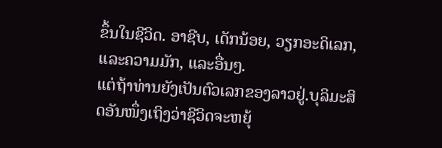ຂຶ້ນໃນຊີວິດ. ອາຊີບ, ເດັກນ້ອຍ, ວຽກອະດິເລກ, ແລະຄວາມມັກ, ແລະອື່ນໆ.
ແຕ່ຖ້າທ່ານຍັງເປັນຕົວເລກຂອງລາວຢູ່.ບຸລິມະສິດອັນໜຶ່ງເຖິງວ່າຊີວິດຈະຫຍຸ້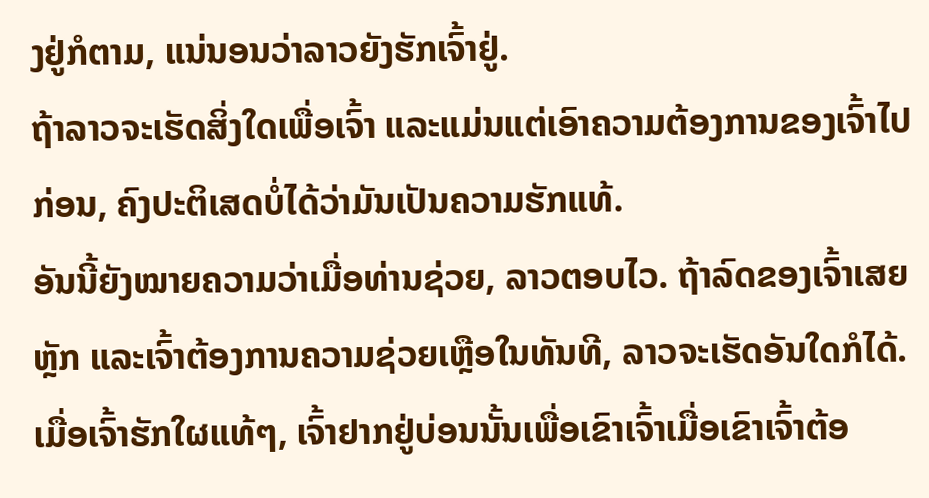ງຢູ່ກໍຕາມ, ແນ່ນອນວ່າລາວຍັງຮັກເຈົ້າຢູ່.
ຖ້າລາວຈະເຮັດສິ່ງໃດເພື່ອເຈົ້າ ແລະແມ່ນແຕ່ເອົາຄວາມຕ້ອງການຂອງເຈົ້າໄປກ່ອນ, ຄົງປະຕິເສດບໍ່ໄດ້ວ່າມັນເປັນຄວາມຮັກແທ້.
ອັນນີ້ຍັງໝາຍຄວາມວ່າເມື່ອທ່ານຊ່ວຍ, ລາວຕອບໄວ. ຖ້າລົດຂອງເຈົ້າເສຍຫຼັກ ແລະເຈົ້າຕ້ອງການຄວາມຊ່ວຍເຫຼືອໃນທັນທີ, ລາວຈະເຮັດອັນໃດກໍໄດ້.
ເມື່ອເຈົ້າຮັກໃຜແທ້ໆ, ເຈົ້າຢາກຢູ່ບ່ອນນັ້ນເພື່ອເຂົາເຈົ້າເມື່ອເຂົາເຈົ້າຕ້ອ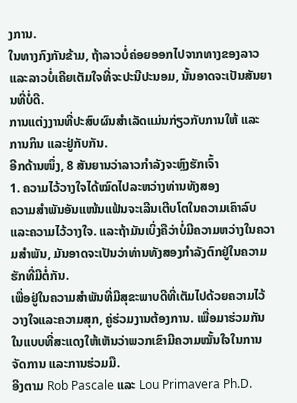ງການ.
ໃນທາງກົງກັນຂ້າມ, ຖ້າລາວບໍ່ຄ່ອຍອອກໄປຈາກທາງຂອງລາວ ແລະລາວບໍ່ເຄີຍເຕັມໃຈທີ່ຈະປະນີປະນອມ, ນັ້ນອາດຈະເປັນສັນຍານທີ່ບໍ່ດີ.
ການແຕ່ງງານທີ່ປະສົບຜົນສໍາເລັດແມ່ນກ່ຽວກັບການໃຫ້ ແລະ ການກິນ ແລະຢູ່ກັບກັນ.
ອີກດ້ານໜຶ່ງ, 8 ສັນຍານວ່າລາວກຳລັງຈະຫຼົງຮັກເຈົ້າ
1. ຄວາມໄວ້ວາງໃຈໄດ້ໝົດໄປລະຫວ່າງທ່ານທັງສອງ
ຄວາມສຳພັນອັນແໜ້ນແຟ້ນຈະເລີນເຕີບໂຕໃນຄວາມເຄົາລົບແລະຄວາມໄວ້ວາງໃຈ. ແລະຖ້າມັນເບິ່ງຄືວ່າບໍ່ມີຄວາມຫວ່າງໃນຄວາມສໍາພັນ, ມັນອາດຈະເປັນວ່າທ່ານທັງສອງກໍາລັງຕົກຢູ່ໃນຄວາມຮັກທີ່ມີຕໍ່ກັນ.
ເພື່ອຢູ່ໃນຄວາມສໍາພັນທີ່ມີສຸຂະພາບດີທີ່ເຕັມໄປດ້ວຍຄວາມໄວ້ວາງໃຈແລະຄວາມສຸກ, ຄູ່ຮ່ວມງານຕ້ອງການ. ເພື່ອມາຮ່ວມກັນໃນແບບທີ່ສະແດງໃຫ້ເຫັນວ່າພວກເຂົາມີຄວາມໝັ້ນໃຈໃນການຈັດການ ແລະການຮ່ວມມື.
ອີງຕາມ Rob Pascale ແລະ Lou Primavera Ph.D.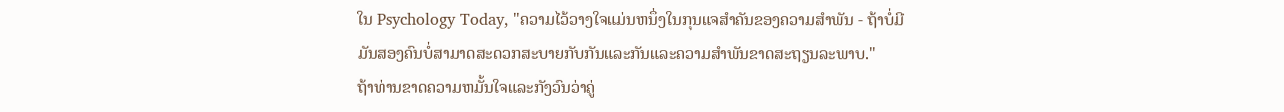ໃນ Psychology Today, "ຄວາມໄວ້ວາງໃຈແມ່ນຫນຶ່ງໃນກຸນແຈສໍາຄັນຂອງຄວາມສໍາພັນ - ຖ້າບໍ່ມີມັນສອງຄົນບໍ່ສາມາດສະດວກສະບາຍກັບກັນແລະກັນແລະຄວາມສໍາພັນຂາດສະຖຽນລະພາບ."
ຖ້າທ່ານຂາດຄວາມຫມັ້ນໃຈແລະກັງວົນວ່າຄູ່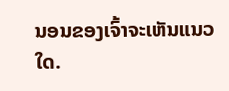ນອນຂອງເຈົ້າຈະເຫັນແນວໃດ.